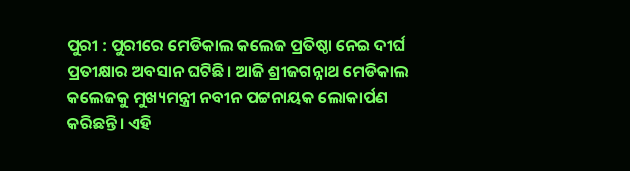ପୁରୀ : ପୁରୀରେ ମେଡିକାଲ କଲେଜ ପ୍ରତିଷ୍ଠା ନେଇ ଦୀର୍ଘ ପ୍ରତୀକ୍ଷାର ଅବସାନ ଘଟିଛି। ଆଜି ଶ୍ରୀଜଗନ୍ନାଥ ମେଡିକାଲ କଲେଜକୁ ମୁଖ୍ୟମନ୍ତ୍ରୀ ନବୀନ ପଟ୍ଟନାୟକ ଲୋକାର୍ପଣ କରିଛନ୍ତି। ଏହି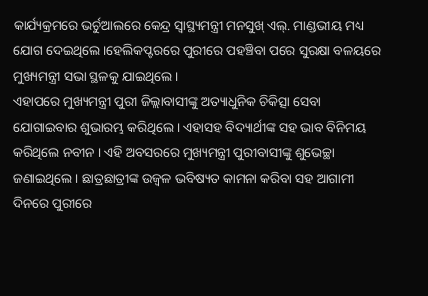କାର୍ଯ୍ୟକ୍ରମରେ ଭର୍ଚୁଆଲରେ କେନ୍ଦ୍ର ସ୍ୱାସ୍ଥ୍ୟମନ୍ତ୍ରୀ ମନସୁଖ୍ ଏଲ୍. ମାଣ୍ଡଭୀୟ ମଧ୍ୟ ଯୋଗ ଦେଇଥିଲେ।ହେଲିକପ୍ଟରରେ ପୁରୀରେ ପହଞ୍ଚିବା ପରେ ସୁରକ୍ଷା ବଳୟରେ ମୁଖ୍ୟମନ୍ତ୍ରୀ ସଭା ସ୍ଥଳକୁ ଯାଇଥିଲେ ।
ଏହାପରେ ମୁଖ୍ୟମନ୍ତ୍ରୀ ପୁରୀ ଜିଲ୍ଲାବାସୀଙ୍କୁ ଅତ୍ୟାଧୁନିକ ଚିକିତ୍ସା ସେବା ଯୋଗାଇବାର ଶୁଭାରମ୍ଭ କରିଥିଲେ । ଏହାସହ ବିଦ୍ୟାର୍ଥୀଙ୍କ ସହ ଭାବ ବିନିମୟ କରିଥିଲେ ନବୀନ । ଏହି ଅବସରରେ ମୁଖ୍ୟମନ୍ତ୍ରୀ ପୁରୀବାସୀଙ୍କୁ ଶୁଭେଚ୍ଛା ଜଣାଇଥିଲେ । ଛାତ୍ରଛାତ୍ରୀଙ୍କ ଉଜ୍ବଳ ଭବିଷ୍ୟତ କାମନା କରିବା ସହ ଆଗାମୀ ଦିନରେ ପୁରୀରେ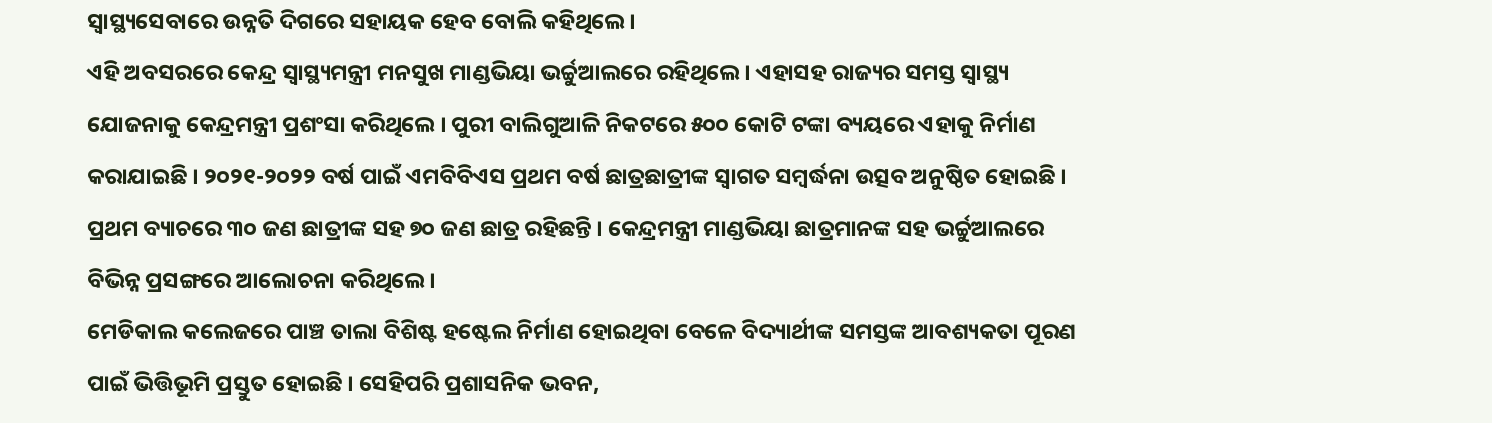ସ୍ବାସ୍ଥ୍ୟସେବାରେ ଉନ୍ନତି ଦିଗରେ ସହାୟକ ହେବ ବୋଲି କହିଥିଲେ ।
ଏହି ଅବସରରେ କେନ୍ଦ୍ର ସ୍ବାସ୍ଥ୍ୟମନ୍ତ୍ରୀ ମନସୁଖ ମାଣ୍ଡଭିୟା ଭର୍ଚ୍ଚୁଆଲରେ ରହିଥିଲେ । ଏହାସହ ରାଜ୍ୟର ସମସ୍ତ ସ୍ବାସ୍ଥ୍ୟ ଯୋଜନାକୁ କେନ୍ଦ୍ରମନ୍ତ୍ରୀ ପ୍ରଶଂସା କରିଥିଲେ । ପୁରୀ ବାଲିଗୁଆଳି ନିକଟରେ ୫୦୦ କୋଟି ଟଙ୍କା ବ୍ୟୟରେ ଏହାକୁ ନିର୍ମାଣ କରାଯାଇଛି । ୨୦୨୧-୨୦୨୨ ବର୍ଷ ପାଇଁ ଏମବିବିଏସ ପ୍ରଥମ ବର୍ଷ ଛାତ୍ରଛାତ୍ରୀଙ୍କ ସ୍ବାଗତ ସମ୍ବର୍ଦ୍ଧନା ଉତ୍ସବ ଅନୁଷ୍ଠିତ ହୋଇଛି । ପ୍ରଥମ ବ୍ୟାଚରେ ୩୦ ଜଣ ଛାତ୍ରୀଙ୍କ ସହ ୭୦ ଜଣ ଛାତ୍ର ରହିଛନ୍ତି । କେନ୍ଦ୍ରମନ୍ତ୍ରୀ ମାଣ୍ଡଭିୟା ଛାତ୍ରମାନଙ୍କ ସହ ଭର୍ଚ୍ଚୁଆଲରେ ବିଭିନ୍ନ ପ୍ରସଙ୍ଗରେ ଆଲୋଚନା କରିଥିଲେ ।
ମେଡିକାଲ କଲେଜରେ ପାଞ୍ଚ ତାଲା ବିଶିଷ୍ଟ ହଷ୍ଟେଲ ନିର୍ମାଣ ହୋଇଥିବା ବେଳେ ବିଦ୍ୟାର୍ଥୀଙ୍କ ସମସ୍ତଙ୍କ ଆବଶ୍ୟକତା ପୂରଣ ପାଇଁ ଭିତ୍ତିଭୂମି ପ୍ରସ୍ତୁତ ହୋଇଛି । ସେହିପରି ପ୍ରଶାସନିକ ଭବନ,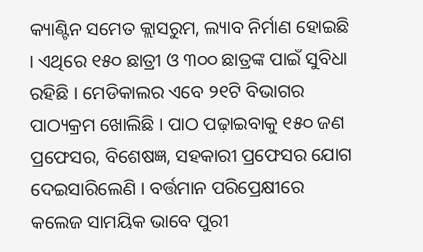କ୍ୟାଣ୍ଟିନ ସମେତ କ୍ଲାସରୁମ, ଲ୍ୟାବ ନିର୍ମାଣ ହୋଇଛି । ଏଥିରେ ୧୫୦ ଛାତ୍ରୀ ଓ ୩୦୦ ଛାତ୍ରଙ୍କ ପାଇଁ ସୁବିଧା ରହିଛି । ମେଡିକାଲର ଏବେ ୨୧ଟି ବିଭାଗର ପାଠ୍ୟକ୍ରମ ଖୋଲିଛି । ପାଠ ପଢ଼ାଇବାକୁ ୧୫୦ ଜଣ ପ୍ରଫେସର, ବିଶେଷଜ୍ଞ, ସହକାରୀ ପ୍ରଫେସର ଯୋଗ ଦେଇସାରିଲେଣି । ବର୍ତ୍ତମାନ ପରିପ୍ରେକ୍ଷୀରେ କଲେଜ ସାମୟିକ ଭାବେ ପୁରୀ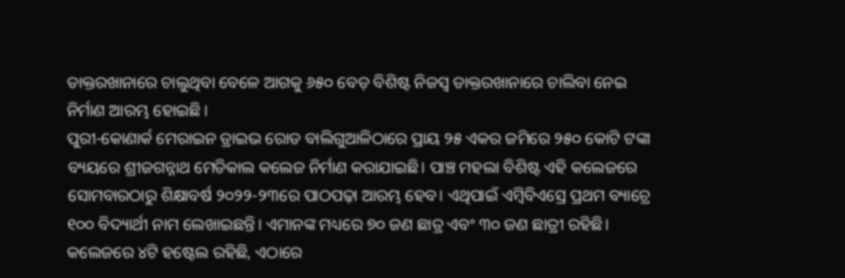ଡାକ୍ତରଖାନାରେ ଚାଲୁଥିବା ବେଳେ ଆଗକୁ ୬୫୦ ବେଡ଼ ବିଶିଷ୍ଟ ନିଜସ୍ବ ଡାକ୍ତରଖାନାରେ ଚାଲିବା ନେଇ ନିର୍ମାଣ ଆରମ୍ଭ ହୋଇଛି ।
ପୁରୀ-କୋଣାର୍କ ମେରାଇନ ଡ୍ରାଇଭ ରୋଡ ବାଲିଗୁଆଳିଠାରେ ପ୍ରାୟ ୨୫ ଏକର ଜମିରେ ୨୫୦ କୋଟି ଟଙ୍କା ବ୍ୟୟରେ ଶ୍ରୀଜଗନ୍ନାଥ ମେଡିକାଲ କଲେଜ ନିର୍ମାଣ କରାଯାଇଛି। ପାଞ୍ଚ ମହଲା ବିଶିଷ୍ଟ ଏହି କଲେଜରେ ସୋମବାରଠାରୁ ଶିକ୍ଷାବର୍ଷ ୨୦୨୨-୨୩ରେ ପାଠପଢ଼ା ଆରମ୍ଭ ହେବ। ଏଥିପାଇଁ ଏମ୍ବିବିଏସ୍ରେ ପ୍ରଥମ ବ୍ୟାଚ୍ରେ ୧୦୦ ବିଦ୍ୟାର୍ଥୀ ନାମ ଲେଖାଇଛନ୍ତି। ଏମାନଙ୍କ ମଧ୍ୟରେ ୭୦ ଜଣ ଛାତ୍ର ଏବଂ ୩୦ ଜଣ ଛାତ୍ରୀ ରହିଛି। କଲେଜରେ ୪ଟି ହଷ୍ଟେଲ ରହିଛି, ଏଠାରେ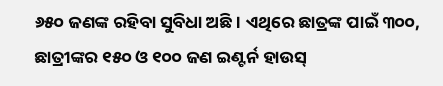୬୫୦ ଜଣଙ୍କ ରହିବା ସୁବିଧା ଅଛି। ଏଥିରେ ଛାତ୍ରଙ୍କ ପାଇଁ ୩୦୦, ଛାତ୍ରୀଙ୍କର ୧୫୦ ଓ ୧୦୦ ଜଣ ଇଣ୍ଟର୍ନ ହାଉସ୍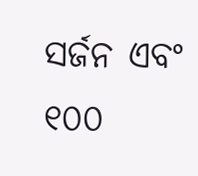ସର୍ଜନ ଏବଂ ୧୦୦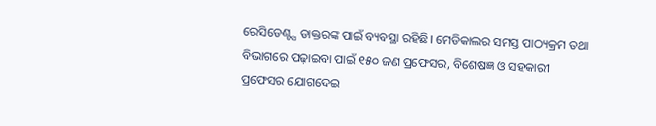ରେସିଡେଣ୍ଟ୍ସ ଡାକ୍ତରଙ୍କ ପାଇଁ ବ୍ୟବସ୍ଥା ରହିଛି। ମେଡିକାଲର ସମସ୍ତ ପାଠ୍ୟକ୍ରମ ତଥା ବିଭାଗରେ ପଢ଼ାଇବା ପାଇଁ ୧୫୦ ଜଣ ପ୍ରଫେସର, ବିଶେଷଜ୍ଞ ଓ ସହକାରୀ ପ୍ରଫେସର ଯୋଗଦେଇ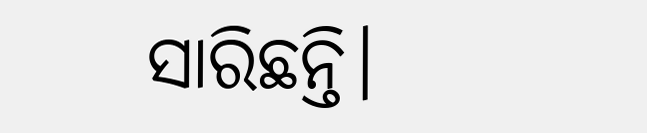ସାରିଛନ୍ତି।